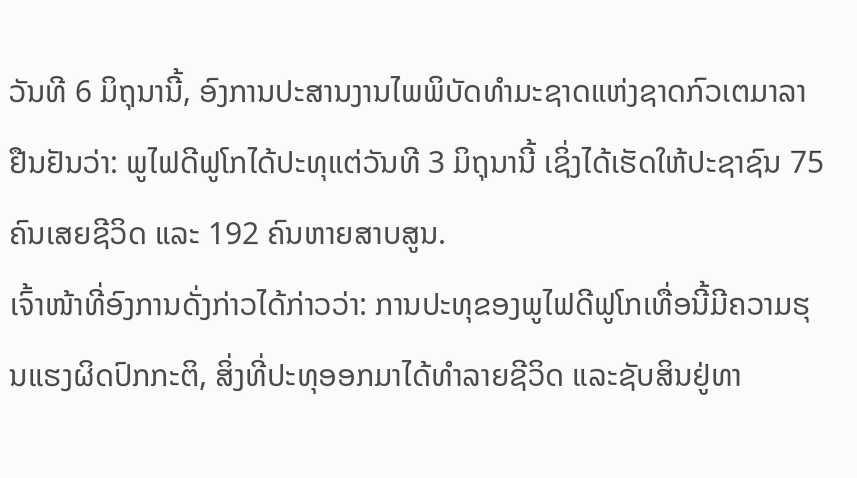ວັນທີ 6 ມິຖຸນານີ້, ອົງການປະສານງານໄພພິບັດທຳມະຊາດແຫ່ງຊາດກົວເຕມາລາຢືນຢັນວ່າ: ພູໄຟດີຟູໂກໄດ້ປະທຸແຕ່ວັນທີ 3 ມິຖຸນານີ້ ເຊິ່ງໄດ້ເຮັດໃຫ້ປະຊາຊົນ 75 ຄົນເສຍຊີວິດ ແລະ 192 ຄົນຫາຍສາບສູນ.
ເຈົ້າໜ້າທີ່ອົງການດັ່ງກ່າວໄດ້ກ່າວວ່າ: ການປະທຸຂອງພູໄຟດີຟູໂກເທື່ອນີ້ມີຄວາມຮຸນແຮງຜິດປົກກະຕິ, ສິ່ງທີ່ປະທຸອອກມາໄດ້ທຳລາຍຊີວິດ ແລະຊັບສິນຢູ່ທາ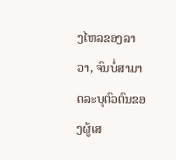ງໄຫລຂອງລາວາ, ຈົນບໍ່ສາມາດລະບຸຕົວຕົນຂອງຜູ້ເສ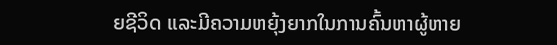ຍຊີວິດ ແລະມີຄວາມຫຍຸ້ງຍາກໃນການຄົ້ນຫາຜູ້ຫາຍ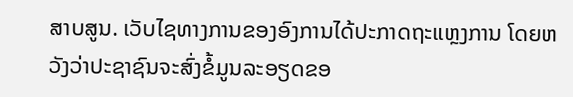ສາບສູນ. ເວັບໄຊທາງການຂອງອົງການໄດ້ປະກາດຖະແຫຼງການ ໂດຍຫວັງວ່າປະຊາຊົນຈະສົ່ງຂໍ້ມູນລະອຽດຂອ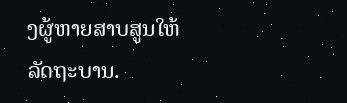ງຜູ້ຫາຍສາບສູນໃຫ້ລັດຖະບານ.